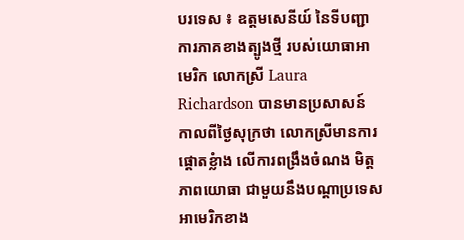បរទេស ៖ ឧត្តមសេនីយ៍ នៃទីបញ្ជាការភាគខាងត្បូងថ្មី របស់យោធាអាមេរិក លោកស្រី Laura Richardson បានមានប្រសាសន៍ កាលពីថ្ងៃសុក្រថា លោកស្រីមានការផ្តោតខ្លំាង លើការពង្រឹងចំណង មិត្តភាពយោធា ជាមួយនឹងបណ្ដាប្រទេស អាមេរិកខាង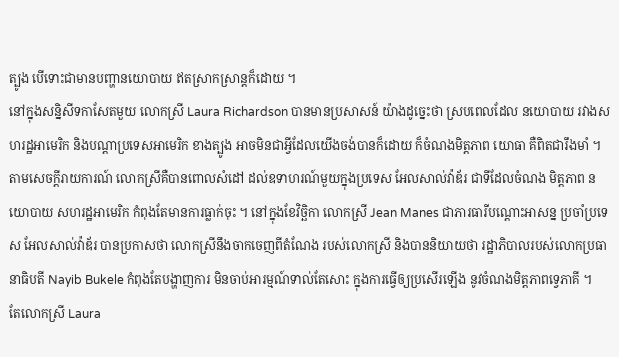ត្បូង បើទោះជាមានបញ្ហានយោបាយ ឥតស្រាកស្រាន្តក៏ដោយ ។
នៅក្នុងសន្និសីទកាសែតមួយ លោកស្រី Laura Richardson បានមានប្រសាសន៍ យ៉ាងដូច្នេះថា ស្របពេលដែល នយោបាយ រវាងសហរដ្ឋអាមេរិក និងបណ្ដាប្រទេសអាមេរិក ខាងត្បូង អាចមិនជាអ្វីដែលយើងចង់បានក៏ដោយ ក៏ចំណងមិត្តភាព យោធា គឺពិតជារឹងមាំ ។
តាមសេចក្តីរាយការណ៍ លោកស្រីគឺបានពោលសំដៅ ដល់ឧទាហរណ៍មួយក្នុងប្រទេស អែលសាល់វ៉ាឌ័រ ជាទីដែលចំណង មិត្តភាព នយោបាយ សហរដ្ឋអាមេរិក កំពុងតែមានការធ្លាក់ចុះ ។ នៅក្នុងខែវិច្ឆិកា លោកស្រី Jean Manes ជាភារធារីបណ្ដោះអាសន្ន ប្រចាំប្រទេស អែលសាល់វ៉ាឌ័រ បានប្រកាសថា លោកស្រីនឹងចាកចេញពីតំណែង របស់លោកស្រី និងបាននិយាយថា រដ្ឋាភិបាលរបស់លោកប្រធានាធិបតី Nayib Bukele កំពុងតែបង្ហាញការ មិនចាប់អារម្មណ៍ទាល់តែសោះ ក្នុងការធ្វើឲ្យប្រសើរឡើង នូវចំណងមិត្តភាពទ្វេភាគី ។
តែលោកស្រី Laura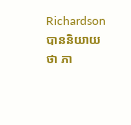Richardson បាននិយាយថា ភា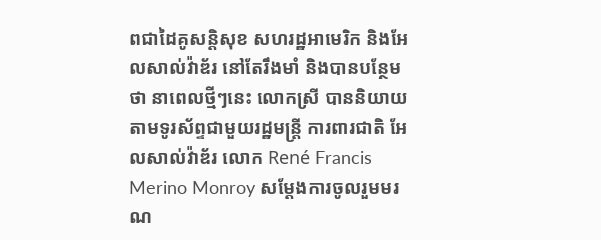ពជាដៃគូសន្តិសុខ សហរដ្ឋអាមេរិក និងអែលសាល់វ៉ាឌ័រ នៅតែរឹងមាំ និងបានបន្ថែមថា នាពេលថ្មីៗនេះ លោកស្រី បាននិយាយ តាមទូរស័ព្ទជាមួយរដ្ឋមន្ត្រី ការពារជាតិ អែលសាល់វ៉ាឌ័រ លោក René Francis Merino Monroy សម្តែងការចូលរួមមរណ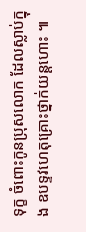ទុក្ខ ចំពោះកូនប្រុសលោក ដែលស្លាប់ក្នុង ឧបទ្ទវហេតុគ្រោះថ្នាក់យន្តហោះ ៕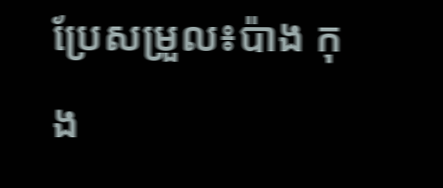ប្រែសម្រួល៖ប៉ាង កុង